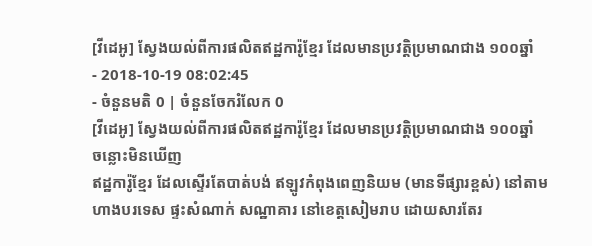[វីដេអូ] ស្វែងយល់ពីការផលិតឥដ្ឋការ៉ូខ្មែរ ដែលមានប្រវត្តិប្រមាណជាង ១០០ឆ្នាំ
- 2018-10-19 08:02:45
- ចំនួនមតិ 0 | ចំនួនចែករំលែក 0
[វីដេអូ] ស្វែងយល់ពីការផលិតឥដ្ឋការ៉ូខ្មែរ ដែលមានប្រវត្តិប្រមាណជាង ១០០ឆ្នាំ
ចន្លោះមិនឃើញ
ឥដ្ឋការ៉ូខ្មែរ ដែលស្ទើរតែបាត់បង់ ឥឡូវកំពុងពេញនិយម (មានទីផ្សារខ្ពស់) នៅតាមហាងបរទេស ផ្ទះសំណាក់ សណ្ឋាគារ នៅខេត្តសៀមរាប ដោយសារតែរ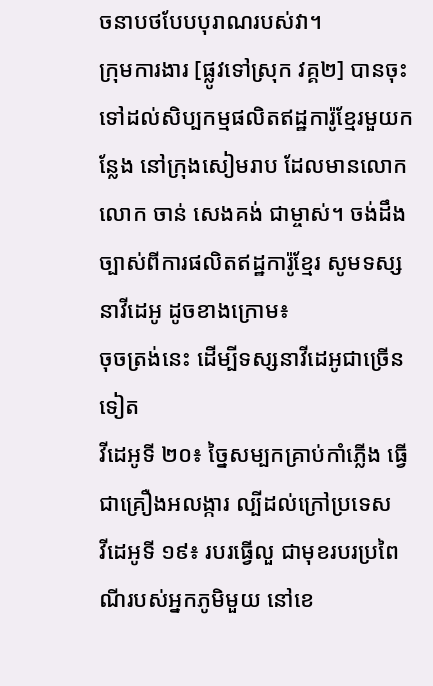ចនាបថបែបបុរាណរបស់វា។
ក្រុមការងារ [ផ្លូវទៅស្រុក វគ្គ២] បានចុះទៅដល់សិប្បកម្មផលិតឥដ្ឋការ៉ូខ្មែរមួយកន្លែង នៅក្រុងសៀមរាប ដែលមានលោក លោក ចាន់ សេងគង់ ជាម្ចាស់។ ចង់ដឹងច្បាស់ពីការផលិតឥដ្ឋការ៉ូខ្មែរ សូមទស្សនាវីដេអូ ដូចខាងក្រោម៖
ចុចត្រង់នេះ ដើម្បីទស្សនាវីដេអូជាច្រើនទៀត
វីដេអូទី ២០៖ ច្នៃសម្បកគ្រាប់កាំភ្លើង ធ្វើជាគ្រឿងអលង្ការ ល្បីដល់ក្រៅប្រទេស
វីដេអូទី ១៩៖ របរធ្វើលួ ជាមុខរបរប្រពៃណីរបស់អ្នកភូមិមួយ នៅខេ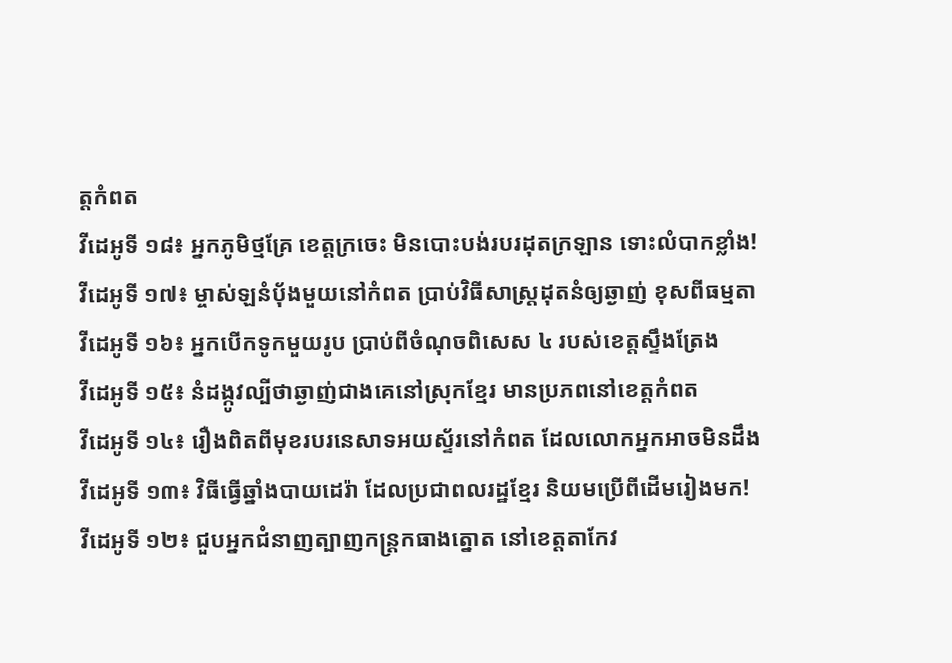ត្តកំពត
វីដេអូទី ១៨៖ អ្នកភូមិថ្មគ្រែ ខេត្តក្រចេះ មិនបោះបង់របរដុតក្រឡាន ទោះលំបាកខ្លាំង!
វីដេអូទី ១៧៖ ម្ចាស់ឡនំប៉័ងមួយនៅកំពត ប្រាប់វិធីសាស្រ្ដដុតនំឲ្យឆ្ងាញ់ ខុសពីធម្មតា
វីដេអូទី ១៦៖ អ្នកបើកទូកមួយរូប ប្រាប់ពីចំណុចពិសេស ៤ របស់ខេត្តស្ទឹងត្រែង
វីដេអូទី ១៥៖ នំដង្កូវល្បីថាឆ្ងាញ់ជាងគេនៅស្រុកខ្មែរ មានប្រភពនៅខេត្តកំពត
វីដេអូទី ១៤៖ រឿងពិតពីមុខរបរនេសាទអយស្ទ័រនៅកំពត ដែលលោកអ្នកអាចមិនដឹង
វីដេអូទី ១៣៖ វិធីធ្វើឆ្នាំងបាយដេរ៉ា ដែលប្រជាពលរដ្ឋខ្មែរ និយមប្រើពីដើមរៀងមក!
វីដេអូទី ១២៖ ជួបអ្នកជំនាញត្បាញកន្រ្ដកធាងត្នោត នៅខេត្តតាកែវ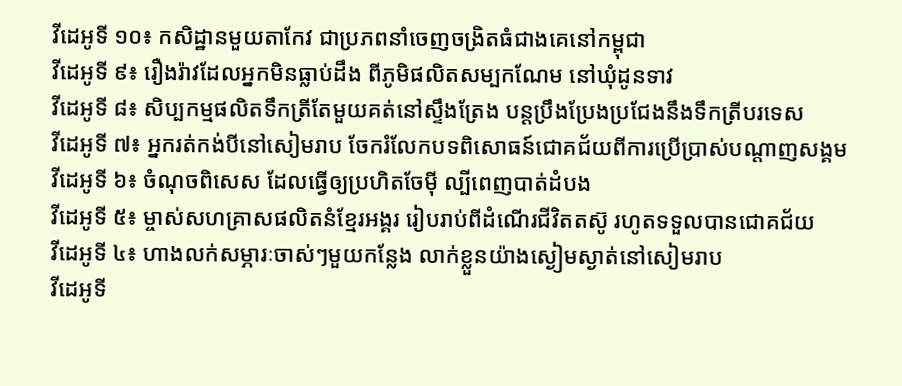វីដេអូទី ១០៖ កសិដ្ឋានមួយតាកែវ ជាប្រភពនាំចេញចង្រិតធំជាងគេនៅកម្ពុជា
វីដេអូទី ៩៖ រឿងរ៉ាវដែលអ្នកមិនធ្លាប់ដឹង ពីភូមិផលិតសម្បកណែម នៅឃុំដូនទាវ
វីដេអូទី ៨៖ សិប្បកម្មផលិតទឹកត្រីតែមួយគត់នៅស្ទឹងត្រែង បន្តប្រឹងប្រែងប្រជែងនឹងទឹកត្រីបរទេស
វីដេអូទី ៧៖ អ្នករត់កង់បីនៅសៀមរាប ចែករំលែកបទពិសោធន៍ជោគជ័យពីការប្រើប្រាស់បណ្ដាញសង្គម
វីដេអូទី ៦៖ ចំណុចពិសេស ដែលធ្វើឲ្យប្រហិតចែម៉ី ល្បីពេញបាត់ដំបង
វីដេអូទី ៥៖ ម្ចាស់សហគ្រាសផលិតនំខ្មែរអង្គរ រៀបរាប់ពីដំណើរជីវិតតស៊ូ រហូតទទួលបានជោគជ័យ
វីដេអូទី ៤៖ ហាងលក់សម្ភារៈចាស់ៗមួយកន្លែង លាក់ខ្លួនយ៉ាងស្ងៀមស្ងាត់នៅសៀមរាប
វីដេអូទី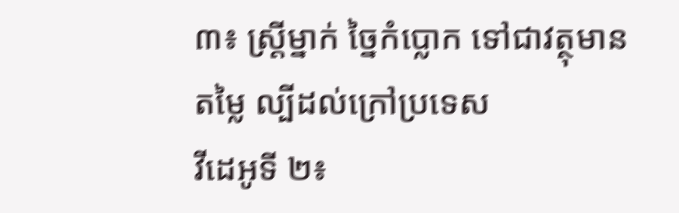៣៖ ស្រ្ដីម្នាក់ ច្នៃកំប្លោក ទៅជាវត្ថុមានតម្លៃ ល្បីដល់ក្រៅប្រទេស
វីដេអូទី ២៖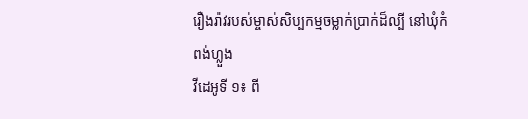រឿងរ៉ាវរបស់ម្ចាស់សិប្បកម្មចម្លាក់ប្រាក់ដ៏ល្បី នៅឃុំកំពង់ហ្លួង
វីដេអូទី ១៖ ពី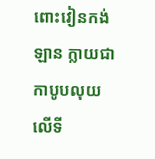ពោះវៀនកង់ឡាន ក្លាយជាកាបូបលុយ លើទី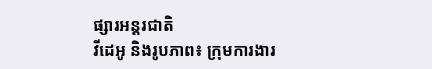ផ្សារអន្តរជាតិ
វីដេអូ និងរូបភាព៖ ក្រុមការងារ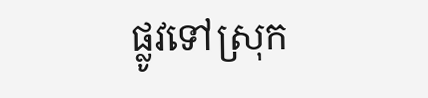ផ្លូវទៅស្រុក